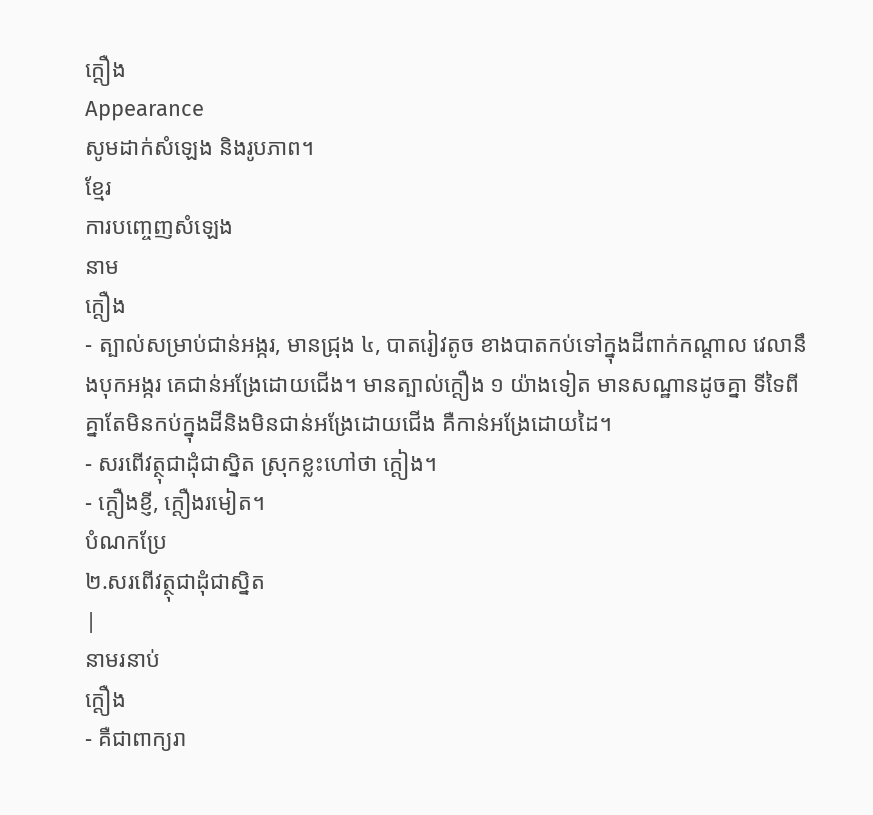ក្ដឿង
Appearance
សូមដាក់សំឡេង និងរូបភាព។
ខ្មែរ
ការបញ្ចេញសំឡេង
នាម
ក្ដឿង
- ត្បាល់សម្រាប់ជាន់អង្ករ, មានជ្រុង ៤, បាតរៀវតូច ខាងបាតកប់ទៅក្នុងដីពាក់កណ្ដាល វេលានឹងបុកអង្ករ គេជាន់អង្រែដោយជើង។ មានត្បាល់ក្ដឿង ១ យ៉ាងទៀត មានសណ្ឋានដូចគ្នា ទីទៃពីគ្នាតែមិនកប់ក្នុងដីនិងមិនជាន់អង្រែដោយជើង គឺកាន់អង្រែដោយដៃ។
- សរពើវត្ថុជាដុំជាស្និត ស្រុកខ្លះហៅថា ក្ដៀង។
- ក្ដឿងខ្ញី, ក្ដឿងរមៀត។
បំណកប្រែ
២.សរពើវត្ថុជាដុំជាស្និត
|
នាមរនាប់
ក្ដឿង
- គឺជាពាក្យរា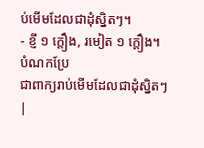ប់មើមដែលជាដុំស្និតៗ។
- ខ្ញី ១ ក្ដឿង, រមៀត ១ ក្ដឿង។
បំណកប្រែ
ជាពាក្យរាប់មើមដែលជាដុំស្និតៗ
|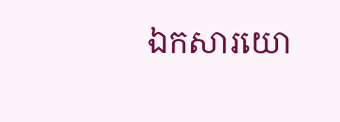ឯកសារយោ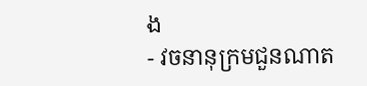ង
- វចនានុក្រមជួនណាត